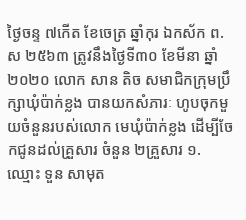ថ្ងៃចន្ទ ៧កើត ខែចេត្រ ឆ្នាំកុរ ឯកស័ក ព.ស ២៥៦៣ ត្រូវនឹងថ្ងៃទី៣០ ខែមីនា ឆ្នាំ២០២០ លោក សាន តិច សមាជិកក្រុមប្រឹក្សាឃុំប៉ាក់ខ្លង បានយកសំភារៈ ហូបចុកមួយចំនួនរបស់លោក មេឃុំប៉ាក់ខ្លង ដើម្បីចែកជូនដល់គ្រួសារ ចំនួន ២គ្រួសារ ១. ឈ្មោះ ទួន សាមុត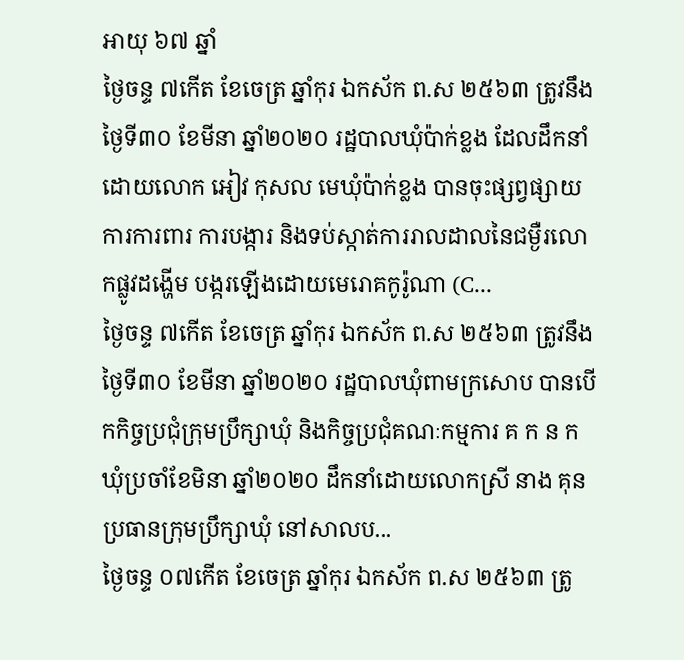អាយុ ៦៧ ឆ្នាំ
ថ្ងៃចន្ទ ៧កើត ខែចេត្រ ឆ្នាំកុរ ឯកស័ក ព.ស ២៥៦៣ ត្រូវនឹងថ្ងៃទី៣០ ខែមីនា ឆ្នាំ២០២០ រដ្ឋបាលឃុំប៉ាក់ខ្លង ដែលដឹកនាំដោយលោក អៀវ កុសល មេឃុំប៉ាក់ខ្លង បានចុះផ្សព្វផ្សាយការការពារ ការបង្ការ និងទប់ស្កាត់ការរាលដាលនៃជម្ងឺរលោកផ្លូវដង្ហើម បង្ករឡើងដោយមេរោគកូរ៉ូណា (C...
ថ្ងៃចន្ទ ៧កើត ខែចេត្រ ឆ្នាំកុរ ឯកស័ក ព.ស ២៥៦៣ ត្រូវនឹងថ្ងៃទី៣០ ខែមីនា ឆ្នាំ២០២០ រដ្ឋបាលឃុំពាមក្រសោប បានបើកកិច្ចប្រជុំក្រុមប្រឹក្សាឃុំ និងកិច្ចប្រជុំគណៈកម្មការ គ ក ន ក ឃុំប្រចាំខែមិនា ឆ្នាំ២០២០ ដឹកនាំដោយលោកស្រី នាង គុន ប្រធានក្រុមប្រឹក្សាឃុំ នៅសាលប...
ថ្ងៃចន្ទ ០៧កើត ខែចេត្រ ឆ្នាំកុរ ឯកស័ក ព.ស ២៥៦៣ ត្រូ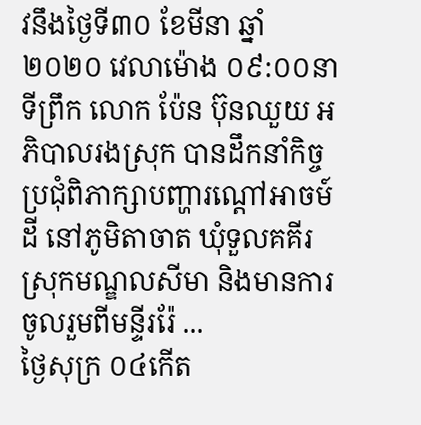វនឹងថ្ងៃទី៣០ ខែមីនា ឆ្នាំ២០២០ វេលាម៉ោង ០៩:០០នាទីព្រឹក លោក ប៉ែន ប៊ុនឈួយ អភិបាលរងស្រុក បានដឹកនាំកិច្ចប្រជុំពិភាក្សាបញ្ហារណ្ដៅអាចម៍ដី នៅភូមិតាចាត ឃុំទួលគគីរ ស្រុកមណ្ឌលសីមា និងមានការចូលរួមពីមន្ទីររ៉ែ ...
ថ្ងៃសុក្រ ០៤កើត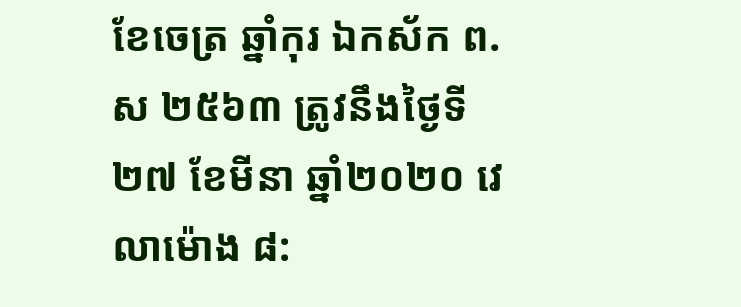ខែចេត្រ ឆ្នាំកុរ ឯកស័ក ព.ស ២៥៦៣ ត្រូវនឹងថ្ងៃទី២៧ ខែមីនា ឆ្នាំ២០២០ វេលាម៉ោង ៨: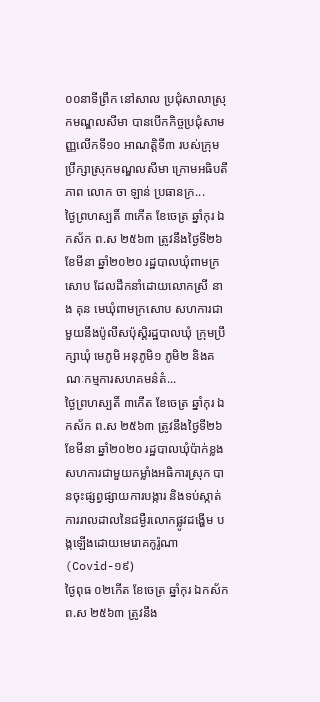០០នាទីព្រឹក នៅសាល ប្រជុំសាលាស្រុកមណ្ឌលសីមា បានបើកកិច្ចប្រជុំសាមញ្ញលើកទី១០ អាណត្តិទី៣ របស់ក្រុមប្រឹក្សាស្រុកមណ្ឌលសីមា ក្រោមអធិបតី ភាព លោក ចា ឡាន់ ប្រធានក្រ...
ថ្ងៃព្រហស្បតិ៍ ៣កើត ខែចេត្រ ឆ្នាំកុរ ឯកស័ក ព.ស ២៥៦៣ ត្រូវនឹងថ្ងៃទី២៦ ខែមីនា ឆ្នាំ២០២០ រដ្ឋបាលឃុំពាមក្រសោប ដែលដឹកនាំដោយលោកស្រី នាង គុន មេឃុំពាមក្រសោប សហការជា មួយនឹងប៉ូលីសប៉ុស្តិរដ្ឋបាលឃុំ ក្រុមប្រឹក្សាឃុំ មេភូមិ អនុភូមិ១ ភូមិ២ និងគណៈកម្មការសហគមន៌តំ...
ថ្ងៃព្រហស្បតិ៍ ៣កើត ខែចេត្រ ឆ្នាំកុរ ឯកស័ក ព.ស ២៥៦៣ ត្រូវនឹងថ្ងៃទី២៦ ខែមីនា ឆ្នាំ២០២០ រដ្ឋបាលឃុំប៉ាក់ខ្លង សហការជាមួយកម្លាំងអធិការស្រុក បានចុះផ្សព្វផ្សាយការបង្ការ និងទប់ស្កាត់ការរាលដាលនៃជម្ងឺរលោកផ្លូវដង្ហើម បង្កឡើងដោយមេរោគកូរ៉ូណា (Covid-១៩)
ថ្ងៃពុធ ០២កើត ខែចេត្រ ឆ្នាំកុរ ឯកស័កព.ស ២៥៦៣ ត្រូវនឹង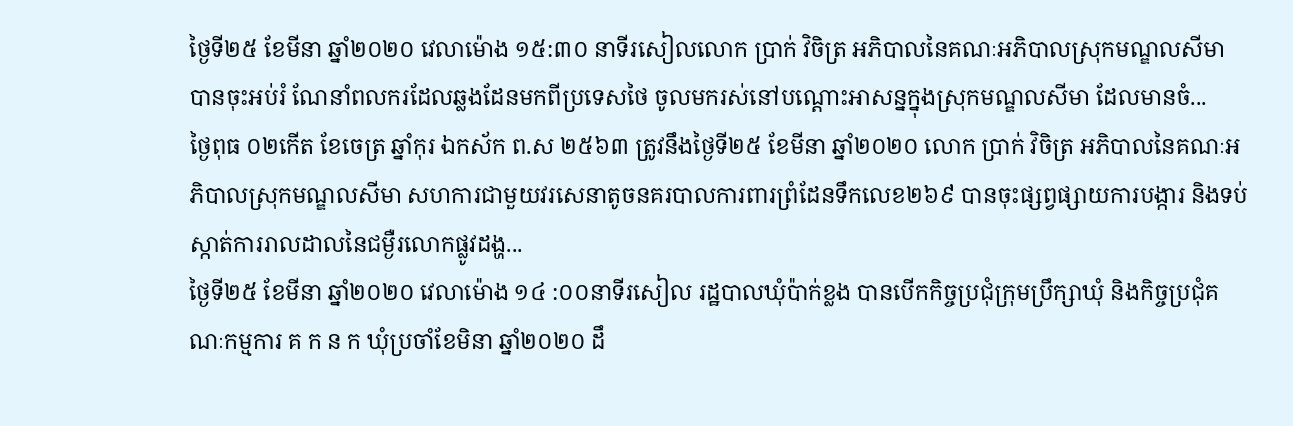ថ្ងៃទី២៥ ខែមីនា ឆ្នាំ២០២០ វេលាម៉ោង ១៥:៣០ នាទីរសៀលលោក ប្រាក់ វិចិត្រ អភិបាលនៃគណៈអភិបាលស្រុកមណ្ឌលសីមា បានចុះអប់រំ ណែនាំពលករដែលឆ្លងដែនមកពីប្រទេសថៃ ចូលមករស់នៅបណ្ដោះអាសន្នក្នុងស្រុកមណ្ឌលសីមា ដែលមានចំ...
ថ្ងៃពុធ ០២កើត ខែចេត្រ ឆ្នាំកុរ ឯកស័ក ព.ស ២៥៦៣ ត្រូវនឹងថ្ងៃទី២៥ ខែមីនា ឆ្នាំ២០២០ លោក ប្រាក់ វិចិត្រ អភិបាលនៃគណៈអភិបាលស្រុកមណ្ឌលសីមា សហការជាមួយវរសេនាតូចនគរបាលការពារព្រំដែនទឹកលេខ២៦៩ បានចុះផ្សព្វផ្សាយការបង្ការ និងទប់ស្កាត់ការរាលដាលនៃជម្ងឺរលោកផ្លូវដង្ហ...
ថ្ងៃទី២៥ ខែមីនា ឆ្នាំ២០២០ វេលាម៉ោង ១៤ :០០នាទីរសៀល រដ្ឋបាលឃុំប៉ាក់ខ្លង បានបើកកិច្ចប្រជុំក្រុមប្រឹក្សាឃុំ និងកិច្ចប្រជុំគណៈកម្មការ គ ក ន ក ឃុំប្រចាំខែមិនា ឆ្នាំ២០២០ ដឹ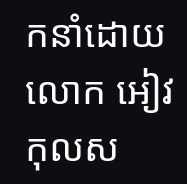កនាំដោយលោក អៀវ កុលស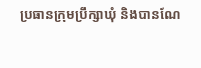ប្រធានក្រុមប្រឹក្សាឃុំ និងបានណែ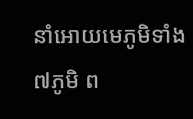នាំអោយមេភូមិទាំង៧ភូមិ ព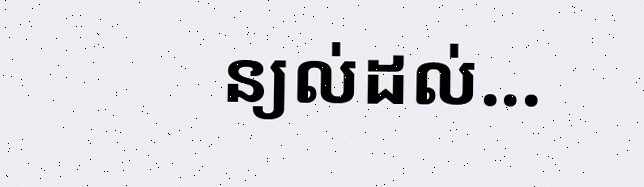ន្យល់ដល់...